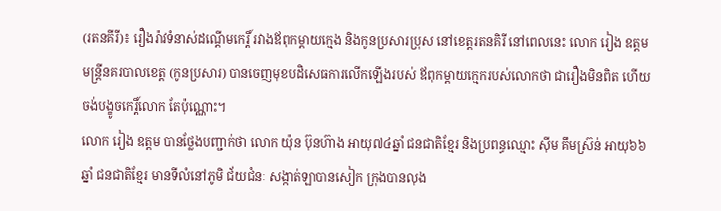(រតនគីរី)៖ រឿងរ៉ាវទំនាស់ដណ្តើមកេរ្តិ៍ រវាងឪពុកម្តាយក្មេង និងកូនប្រសារប្រុស នៅខេត្តរតនគិរី នៅពេលនេះ លោក រៀង ឧត្តម មន្ត្រីនគរបាលខេត្ត (កូនប្រសារ) បានចេញមុខបដិសេធការលើកឡើងរបស់ ឪពុកម្តាយក្មេករបស់លោកថា ជារឿងមិនពិត ហើយចង់បង្ខូចកេរ្តិ៍លោក តែប៉ុណ្ណោះ។
លោក រៀង ឧត្តម បានថ្លែងបញ្ជាក់ថា លោក យ៉ុន ប៊ុនហ៊ាង អាយុ៧៤ឆ្នាំ ជនជាតិខ្មែរ និងប្រពន្ធឈ្មោះ ស៊ីម គឹមស្រ៊ន់ អាយុ៦៦ឆ្នាំ ជនជាតិខ្មែរ មានទីលំនៅភូមិ ជ័យជំនៈ សង្កាត់ឡាបានសៀក ក្រុងបានលុង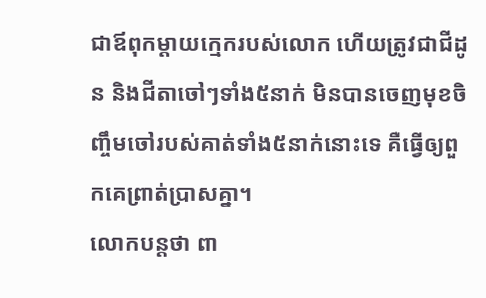ជាឪពុកម្តាយក្មេករបស់លោក ហើយត្រូវជាជីដូន និងជីតាចៅៗទាំង៥នាក់ មិនបានចេញមុខចិញ្ចឹមចៅរបស់គាត់ទាំង៥នាក់នោះទេ គឺធ្វើឲ្យពួកគេព្រាត់ប្រាសគ្នា។
លោកបន្តថា ពា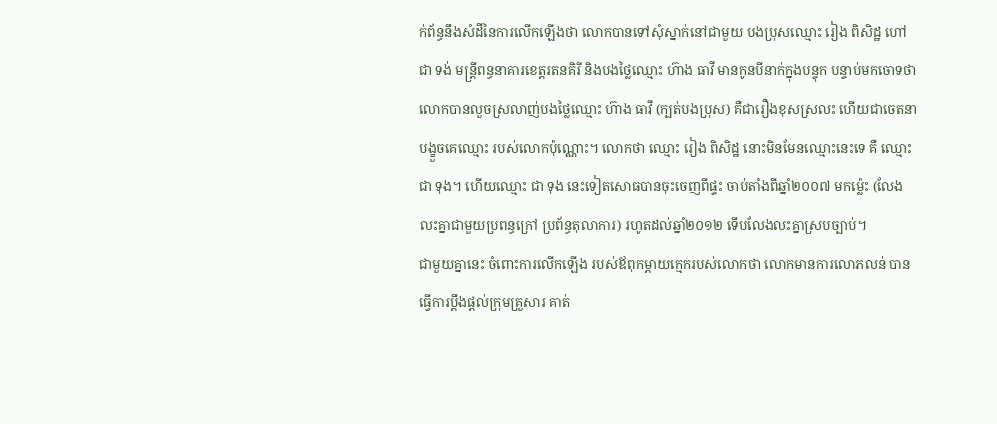ក់ព័ន្ធនឹងសំដីនៃការលើកឡើងថា លោកបានទៅសុំស្នាក់នៅជាមួយ បងប្រុសឈ្មោះ រៀង ពិសិដ្ឋ ហៅ ជា ទង់ មន្ត្រីពន្ធនាគារខេត្តរតនគិរី និងបងថ្លៃឈ្មោះ ហ៊ាង ធាវី មានកូនបីនាក់ក្នុងបន្ទុក បន្ទាប់មកចោទថា លោកបានលួចស្រលាញ់បងថ្លៃឈ្មោះ ហ៊ាង ធាវី (ក្បត់បងប្រុស) គឺជារឿងខុសស្រលះ ហើយជាចេតនាបង្ខួចគេឈ្មោះ របស់លោកប៉ុណ្ណោះ។ លោកថា ឈ្មោះ រៀង ពិសិដ្ឋ នោះមិនមែនឈ្មោះនេះទេ គឺ ឈ្មោះ ជា ទុង។ ហើយឈ្មោះ ជា ទុង នេះទៀតសោធបានចុះចេញពីផ្ទះ ចាប់តាំងពីឆ្នាំ២០០៧ មកម៉្លេះ (លែងលះគ្នាជាមួយប្រពន្ធក្រៅ ប្រព័ន្ធតុលាការ) រហូតដល់ឆ្នាំ២០១២ ទើបលែងលះគ្នាស្របច្បាប់។
ជាមួយគ្នានេះ ចំពោះការលើកឡើង របស់ឪពុកម្តាយក្មេករបស់លោកថា លោកមានការលោភលន់ បានធ្វើការប្តឹងផ្តល់ក្រុមគ្រួសារ គាត់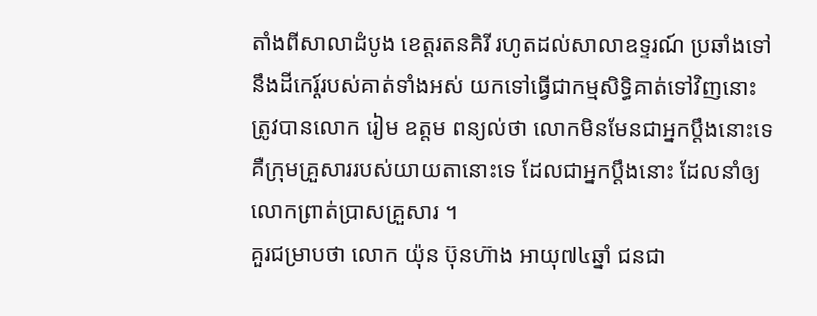តាំងពីសាលាដំបូង ខេត្តរតនគិរី រហូតដល់សាលាឧទ្ទរណ៍ ប្រឆាំងទៅនឹងដីកេរ្ត៍របស់គាត់ទាំងអស់ យកទៅធ្វើជាកម្មសិទ្ធិគាត់ទៅវិញនោះ ត្រូវបានលោក រៀម ឧត្តម ពន្យល់ថា លោកមិនមែនជាអ្នកប្តឹងនោះទេ គឺក្រុមគ្រួសាររបស់យាយតានោះទេ ដែលជាអ្នកប្តឹងនោះ ដែលនាំឲ្យលោកព្រាត់ប្រាសគ្រួសារ ។
គួរជម្រាបថា លោក យ៉ុន ប៊ុនហ៊ាង អាយុ៧៤ឆ្នាំ ជនជា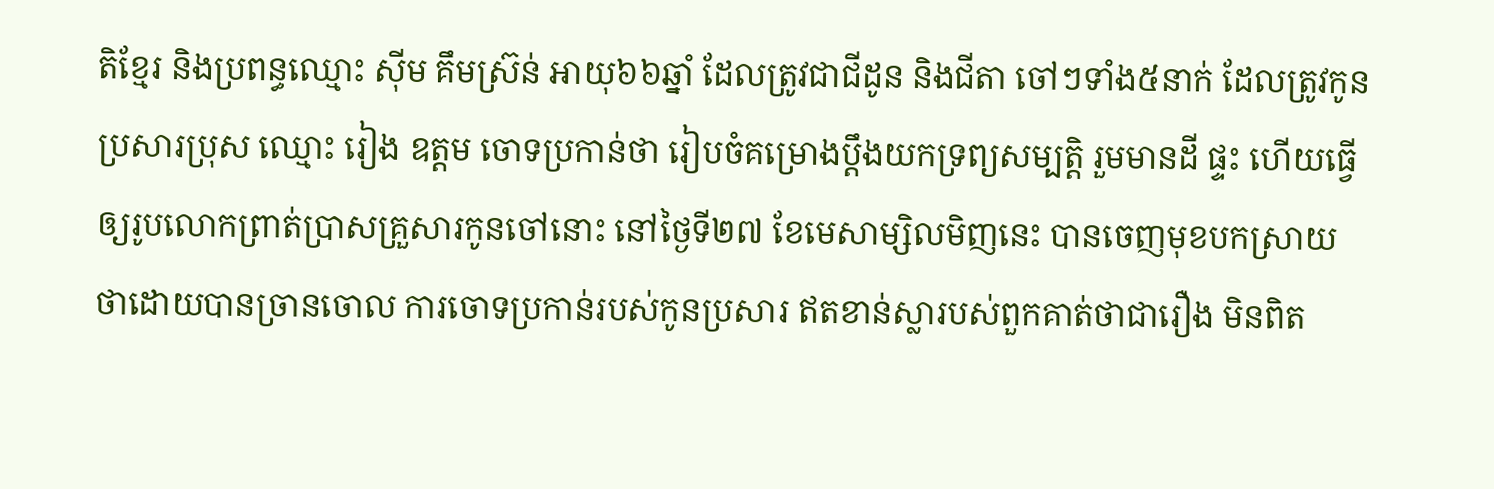តិខ្មែរ និងប្រពន្ធឈ្មោះ ស៊ីម គឹមស្រ៊ន់ អាយុ៦៦ឆ្នាំ ដែលត្រូវជាជីដូន និងជីតា ចៅៗទាំង៥នាក់ ដែលត្រូវកូនប្រសារប្រុស ឈ្មោះ រៀង ឧត្តម ចោទប្រកាន់ថា រៀបចំគម្រោងប្តឹងយកទ្រព្យសម្បត្តិ រួមមានដី ផ្ទះ ហើយធ្វើឲ្យរូបលោកព្រាត់ប្រាសគ្រួសារកូនចៅនោះ នៅថ្ងៃទី២៧ ខែមេសាម្សិលមិញនេះ បានចេញមុខបកស្រាយ ថាដោយបានច្រានចោល ការចោទប្រកាន់របស់កូនប្រសារ ឥតខាន់ស្លារបស់ពួកគាត់ថាជារឿង មិនពិត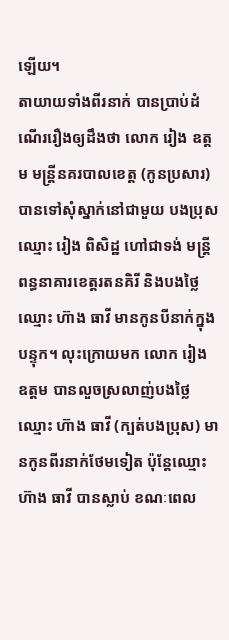ឡើយ។
តាយាយទាំងពីរនាក់ បានប្រាប់ដំណើររឿងឲ្យដឹងថា លោក រៀង ឧត្តម មន្ត្រីនគរបាលខេត្ត (កូនប្រសារ) បានទៅសុំស្នាក់នៅជាមួយ បងប្រុសឈ្មោះ រៀង ពិសិដ្ឋ ហៅជាទង់ មន្ត្រីពន្ធនាគារខេត្តរតនគិរី និងបងថ្លៃឈ្មោះ ហ៊ាង ធាវី មានកូនបីនាក់ក្នុងបន្ទុក។ លុះក្រោយមក លោក រៀង ឧត្តម បានលួចស្រលាញ់បងថ្លៃឈ្មោះ ហ៊ាង ធាវី (ក្បត់បងប្រុស) មានកូនពីរនាក់ថែមទៀត ប៉ុន្តែឈ្មោះ ហ៊ាង ធាវី បានស្លាប់ ខណៈពេល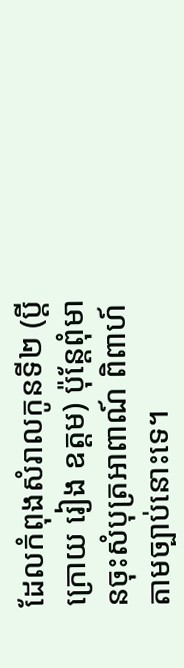ដែលកំពុងសំរាលកូនទី២ (ប្តីក្រោយ រៀង ឧត្តម) ប៉ុន្តែពុំមានចុះសំបុត្រអាពាណ៍ ពិពាហ៍តាមច្បាប់នោះទេ។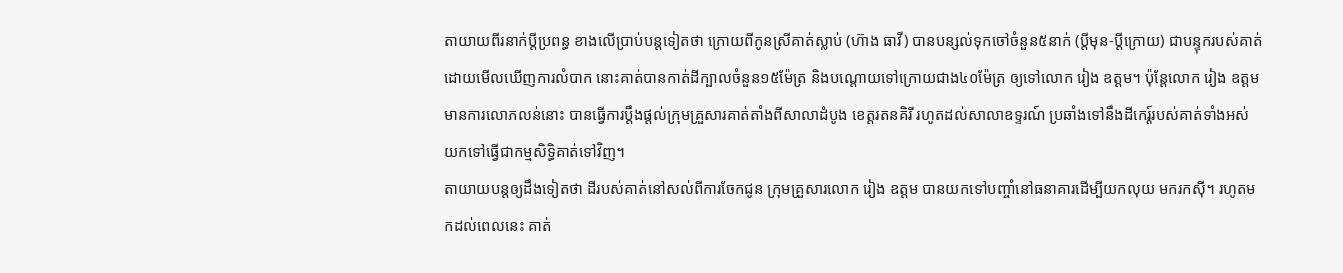តាយាយពីរនាក់ប្តីប្រពន្ធ ខាងលើបា្រប់បន្តទៀតថា ក្រោយពីកូនស្រីគាត់ស្លាប់ (ហ៊ាង ធាវី) បានបន្សល់ទុកចៅចំនួន៥នាក់ (ប្តីមុន-ប្តីក្រោយ) ជាបន្ទុករបស់គាត់ ដោយមើលឃើញការលំបាក នោះគាត់បានកាត់ដីក្បាលចំនួន១៥ម៉ែត្រ និងបណ្តោយទៅក្រោយជាង៤០ម៉ែត្រ ឲ្យទៅលោក រៀង ឧត្តម។ ប៉ុន្តែលោក រៀង ឧត្តម មានការលោភលន់នោះ បានធ្វើការប្តឹងផ្តល់ក្រុមគ្រួសារគាត់តាំងពីសាលាដំបូង ខេត្តរតនគិរី រហូតដល់សាលាឧទ្ទរណ៍ ប្រឆាំងទៅនឹងដីកេរ្ត៍របស់គាត់ទាំងអស់ យកទៅធ្វើជាកម្មសិទ្ធិគាត់ទៅវិញ។
តាយាយបន្តឲ្យដឹងទៀតថា ដីរបស់គាត់នៅសល់ពីការចែកជូន ក្រុមគ្រួសារលោក រៀង ឧត្តម បានយកទៅបញ្ចាំនៅធនាគារដើម្បីយកលុយ មករកស៊ី។ រហូតមកដល់ពេលនេះ គាត់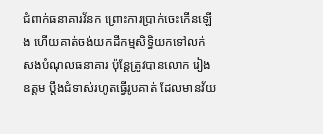ជំពាក់ធនាគារវ័នក ព្រោះការប្រាក់ចេះកើនឡើង ហើយគាត់ចង់យកដីកម្មសិទ្ធិយកទៅលក់ សងបំណុលធនាគារ ប៉ុន្តែត្រូវបានលោក រៀង ឧត្តម បឹ្តងជំទាស់រហូតធ្វើរូបគាត់ ដែលមានវ័យ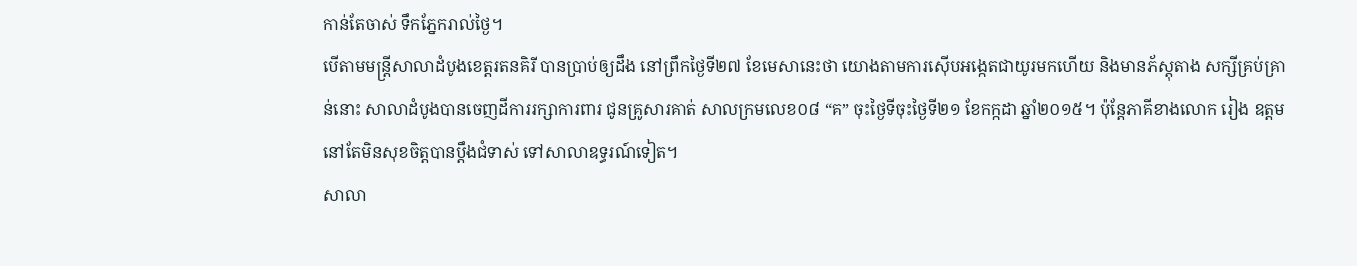កាន់តែចាស់ ទឹកភ្នែករាល់ថ្ងៃ។
បើតាមមន្ត្រីសាលាដំបូងខេត្តរតនគិរី បានប្រាប់ឲ្យដឹង នៅព្រឹកថ្ងៃទី២៧ ខែមេសានេះថា យោងតាមការស៊ើបអង្កេតជាយូរមកហើយ និងមានភ័ស្តុតាង សក្សីគ្រប់គ្រាន់នោះ សាលាដំបូងបានចេញដីការរក្សាការពារ ជូនគ្រូសារគាត់ សាលក្រមលេខ០៨ “គ” ចុះថ្ងៃទីចុះថ្ងៃទី២១ ខែកក្កដា ឆ្នាំ២០១៥។ ប៉ុន្តែភាគីខាងលោក រៀង ឧត្តម នៅតែមិនសុខចិត្តបានប្តឹងជំទាស់ ទៅសាលាឧទ្ធរណ៍ទៀត។
សាលា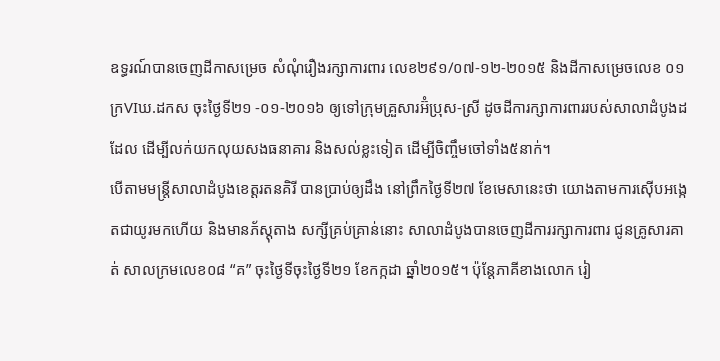ឧទ្ធរណ៍បានចេញដីកាសម្រេច សំណុំរឿងរក្សាការពារ លេខ២៩១/០៧-១២-២០១៥ និងដីកាសម្រេចលេខ ០១ក្រVIឃ.ដកស ចុះថ្ងៃទី២១ -០១-២០១៦ ឲ្យទៅក្រុមគ្រួសារអ៊ំប្រុស-ស្រី ដូចដីការក្សាការពាររបស់សាលាដំបូងដដែល ដើម្បីលក់យកលុយសងធនាគារ និងសល់ខ្លះទៀត ដើម្បីចិញ្ចឹមចៅទាំង៥នាក់។
បើតាមមន្ត្រីសាលាដំបូងខេត្តរតនគិរី បានប្រាប់ឲ្យដឹង នៅព្រឹកថ្ងៃទី២៧ ខែមេសានេះថា យោងតាមការស៊ើបអង្កេតជាយូរមកហើយ និងមានភ័ស្តុតាង សក្សីគ្រប់គ្រាន់នោះ សាលាដំបូងបានចេញដីការរក្សាការពារ ជូនគ្រូសារគាត់ សាលក្រមលេខ០៨ “គ” ចុះថ្ងៃទីចុះថ្ងៃទី២១ ខែកក្កដា ឆ្នាំ២០១៥។ ប៉ុន្តែភាគីខាងលោក រៀ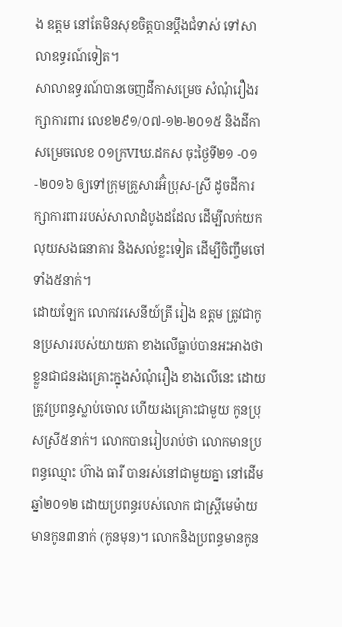ង ឧត្តម នៅតែមិនសុខចិត្តបានប្តឹងជំទាស់ ទៅសាលាឧទ្ធរណ៍ទៀត។
សាលាឧទ្ធរណ៍បានចេញដីកាសម្រេច សំណុំរឿងរក្សាការពារ លេខ២៩១/០៧-១២-២០១៥ និងដីកាសម្រេចលេខ ០១ក្រVIឃ.ដកស ចុះថ្ងៃទី២១ -០១-២០១៦ ឲ្យទៅក្រុមគ្រួសារអ៊ំប្រុស-ស្រី ដូចដីការក្សាការពាររបស់សាលាដំបូងដដែល ដើម្បីលក់យកលុយសងធនាគារ និងសល់ខ្លះទៀត ដើម្បីចិញ្ចឹមចៅទាំង៥នាក់។
ដោយឡែក លោកវរសេនីយ៍ត្រី រៀង ឧត្តម ត្រូវជាកូនប្រសាររបស់យាយតា ខាងលើធ្លាប់បានអះអាងថា ខ្លួនជាជនរងគ្រោះក្នុងសំណុំរឿង ខាងលើនេះ ដោយត្រូវប្រពន្ធស្លាប់ចោល ហើយរងគ្រោះជាមួយ កូនប្រុសស្រី៥នាក់។ លោកបានរៀបរាប់ថា លោកមានប្រពន្ធឈ្មោះ ហ៊ាង ធារី បានរស់នៅជាមួយគ្នា នៅដើមឆ្នាំ២០១២ ដោយប្រពន្ធរបស់លោក ជាស្ត្រីមេម៉ាយ មានកូន៣នាក់ (កូនមុន)។ លោកនិងប្រពន្ធមានកូន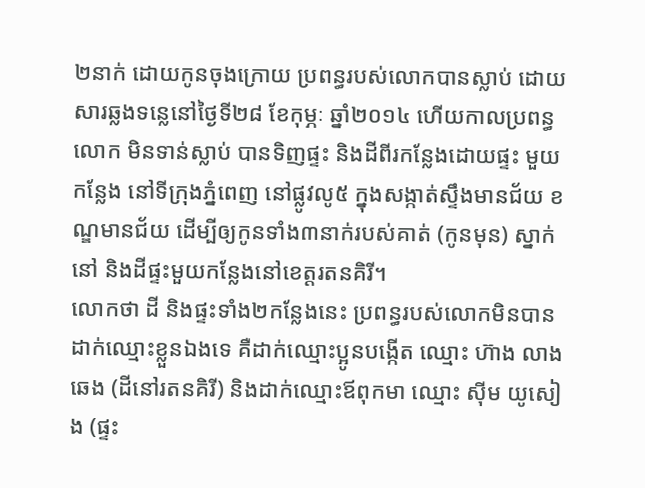២នាក់ ដោយកូនចុងក្រោយ ប្រពន្ធរបស់លោកបានស្លាប់ ដោយសារឆ្លងទន្លេនៅថ្ងៃទី២៨ ខែកុម្ភៈ ឆ្នាំ២០១៤ ហើយកាលប្រពន្ធលោក មិនទាន់ស្លាប់ បានទិញផ្ទះ និងដីពីរកន្លែងដោយផ្ទះ មួយកន្លែង នៅទីក្រុងភ្នំពេញ នៅផ្លូវលូ៥ ក្នុងសង្កាត់ស្ទឹងមានជ័យ ខណ្ឌមានជ័យ ដើម្បីឲ្យកូនទាំង៣នាក់របស់គាត់ (កូនមុន) ស្នាក់នៅ និងដីផ្ទះមួយកន្លែងនៅខេត្តរតនគិរី។
លោកថា ដី និងផ្ទះទាំង២កន្លែងនេះ ប្រពន្ធរបស់លោកមិនបាន ដាក់ឈ្មោះខ្លួនឯងទេ គឺដាក់ឈ្មោះប្អូនបង្កើត ឈ្មោះ ហ៊ាង លាងឆេង (ដីនៅរតនគិរី) និងដាក់ឈ្មោះឪពុកមា ឈ្មោះ ស៊ីម យូសៀង (ផ្ទះ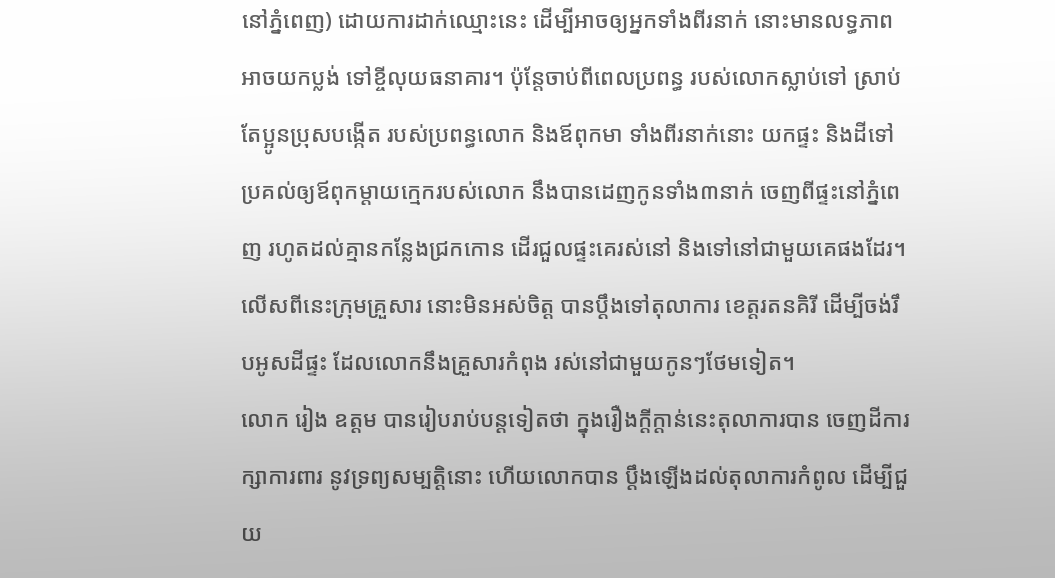នៅភ្នំពេញ) ដោយការដាក់ឈ្មោះនេះ ដើម្បីអាចឲ្យអ្នកទាំងពីរនាក់ នោះមានលទ្ធភាពអាចយកប្លង់ ទៅខ្ចីលុយធនាគារ។ ប៉ុន្តែចាប់ពីពេលប្រពន្ធ របស់លោកស្លាប់ទៅ ស្រាប់តែប្អូនប្រុសបង្កើត របស់ប្រពន្ធលោក និងឪពុកមា ទាំងពីរនាក់នោះ យកផ្ទះ និងដីទៅប្រគល់ឲ្យឪពុកម្តាយក្មេករបស់លោក នឹងបានដេញកូនទាំង៣នាក់ ចេញពីផ្ទះនៅភ្នំពេញ រហូតដល់គ្មានកន្លែងជ្រកកោន ដើរជួលផ្ទះគេរស់នៅ និងទៅនៅជាមួយគេផងដែរ។ លើសពីនេះក្រុមគ្រួសារ នោះមិនអស់ចិត្ត បានប្តឹងទៅតុលាការ ខេត្តរតនគិរី ដើម្បីចង់រឹបអូសដីផ្ទះ ដែលលោកនឹងគ្រួសារកំពុង រស់នៅជាមួយកូនៗថែមទៀត។
លោក រៀង ឧត្តម បានរៀបរាប់បន្តទៀតថា ក្នុងរឿងក្តីក្តាន់នេះតុលាការបាន ចេញដីការក្សាការពារ នូវទ្រព្យសម្បត្តិនោះ ហើយលោកបាន ប្តឹងឡើងដល់តុលាការកំពូល ដើម្បីជួយ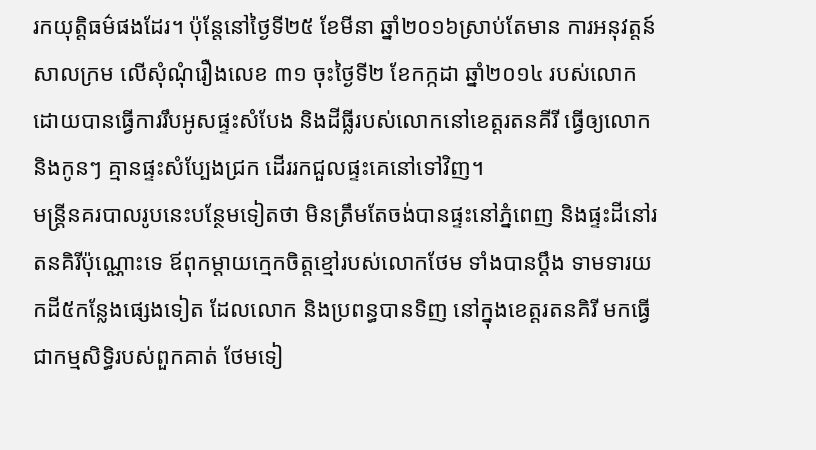រកយុត្តិធម៌ផងដែរ។ ប៉ុន្តែនៅថ្ងៃទី២៥ ខែមីនា ឆ្នាំ២០១៦ស្រាប់តែមាន ការអនុវត្តន៍សាលក្រម លើសុំណុំរឿងលេខ ៣១ ចុះថ្ងៃទី២ ខែកក្កដា ឆ្នាំ២០១៤ របស់លោក ដោយបានធ្វើការរឹបអូសផ្ទះសំបែង និងដីធ្លីរបស់លោកនៅខេត្តរតនគីរី ធ្វើឲ្យលោក និងកូនៗ គ្មានផ្ទះសំប្បែងជ្រក ដើររកជួលផ្ទះគេនៅទៅវិញ។
មន្ត្រីនគរបាលរូបនេះបន្ថែមទៀតថា មិនត្រឹមតែចង់បានផ្ទះនៅភ្នំពេញ និងផ្ទះដីនៅរតនគិរីប៉ុណ្ណោះទេ ឪពុកម្តាយក្មេកចិត្តខ្មៅរបស់លោកថែម ទាំងបានប្តឹង ទាមទារយកដី៥កន្លែងផ្សេងទៀត ដែលលោក និងប្រពន្ធបានទិញ នៅក្នុងខេត្តរតនគិរី មកធ្វើជាកម្មសិទ្ធិរបស់ពួកគាត់ ថែមទៀ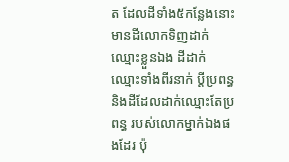ត ដែលដីទាំង៥កន្លែងនោះ មានដីលោកទិញដាក់ឈ្មោះខ្លួនឯង ដីដាក់ឈ្មោះទាំងពីរនាក់ ប្តីប្រពន្ធ និងដីដែលដាក់ឈ្មោះតែប្រពន្ធ របស់លោកម្នាក់ឯងផងដែរ ប៉ុ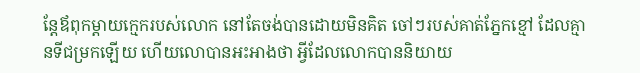ន្តែឪពុកម្តាយក្មេករបស់លោក នៅតែចង់បានដោយមិនគិត ចៅៗរបស់គាត់ភ្នែកខ្មៅ ដែលគ្មានទីជម្រកឡើយ ហើយលោបានអះអាងថា អ្វីដែលលោកបាននិយាយ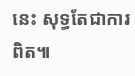នេះ សុទ្ធតែជាការពិត៕